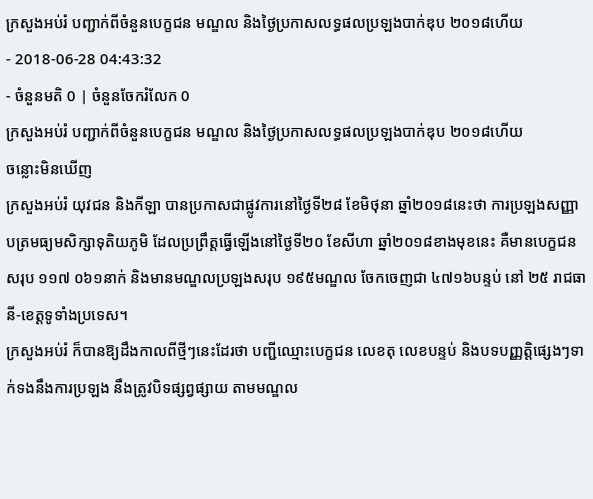ក្រសួងអប់រំ បញ្ជាក់ពីចំនួនបេក្ខជន មណ្ឌល និងថ្ងៃប្រកាសលទ្ធផលប្រឡងបាក់ឌុប ២០១៨ហើយ
- 2018-06-28 04:43:32
- ចំនួនមតិ 0 | ចំនួនចែករំលែក 0
ក្រសួងអប់រំ បញ្ជាក់ពីចំនួនបេក្ខជន មណ្ឌល និងថ្ងៃប្រកាសលទ្ធផលប្រឡងបាក់ឌុប ២០១៨ហើយ
ចន្លោះមិនឃើញ
ក្រសួងអប់រំ យុវជន និងកីឡា បានប្រកាសជាផ្លូវការនៅថ្ងៃទី២៨ ខែមិថុនា ឆ្នាំ២០១៨នេះថា ការប្រឡងសញ្ញាបត្រមធ្យមសិក្សាទុតិយភូមិ ដែលប្រព្រឹត្តធ្វើឡើងនៅថ្ងៃទី២០ ខែសីហា ឆ្នាំ២០១៨ខាងមុខនេះ គឺមានបេក្ខជនសរុប ១១៧ ០៦១នាក់ និងមានមណ្ឌលប្រឡងសរុប ១៩៥មណ្ឌល ចែកចេញជា ៤៧១៦បន្ទប់ នៅ ២៥ រាជធានី-ខេត្តទូទាំងប្រទេស។
ក្រសួងអប់រំ ក៏បានឱ្យដឹងកាលពីថ្មីៗនេះដែរថា បញ្ជីឈ្មោះបេក្ខជន លេខតុ លេខបន្ទប់ និងបទបញ្ញត្តិផ្សេងៗទាក់ទងនឹងការប្រឡង នឹងត្រូវបិទផ្សព្វផ្សាយ តាមមណ្ឌល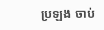ប្រឡង ចាប់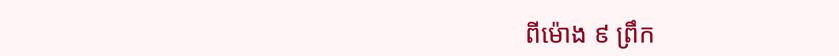ពីម៉ោង ៩ ព្រឹក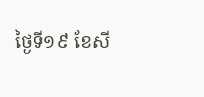ថ្ងៃទី១៩ ខែសី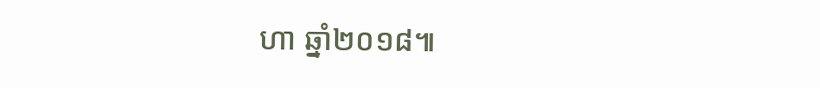ហា ឆ្នាំ២០១៨៕